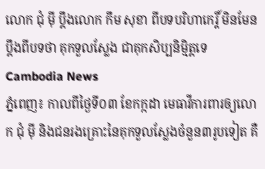លោក ជុំ ម៉ី ប្តឹងលោក កឹម សុខា ពីបទបរិហាកេរ្តិ៍ មិនមែនប្តឹងពីបទថា គុកទួលស្លែង ជាគុកសិប្បនិម្មិត្តទេ
Cambodia News
ភ្នំពេញ៖ កាលពីថ្ងៃទី០៣ ខែកក្កដា មេធាវីការពារឲ្យលោក ជុំ ម៉ី និងជនរងគ្រោះនៃគុកទួលស្លែងចំនួន៣រូបទៀត គឺ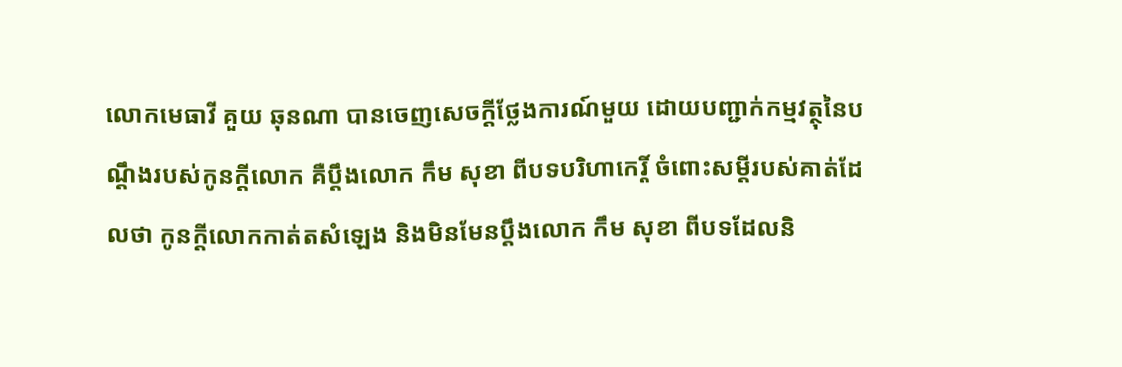លោកមេធាវី គួយ ឆុនណា បានចេញសេចក្តីថ្លែងការណ៍មួយ ដោយបញ្ជាក់កម្មវត្ថុនៃបណ្តឹងរបស់កូនក្តីលោក គឺប្តឹងលោក កឹម សុខា ពីបទបរិហាកេរ្តិ៍ ចំពោះសម្តីរបស់គាត់ដែលថា កូនក្តីលោកកាត់តសំឡេង និងមិនមែនប្តឹងលោក កឹម សុខា ពីបទដែលនិ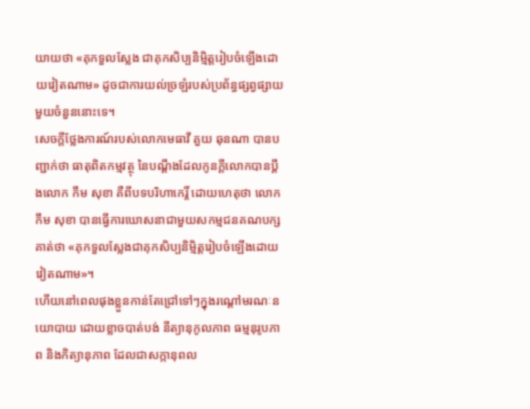យាយថា «គុកទួលស្លែង ជាគុកសិប្បនិម្មិត្តរៀបចំឡើងដោយវៀតណាម» ដូចជាការយល់ច្រឡំរបស់ប្រព័ន្ធផ្សព្វផ្សាយមួយចំនួននោះទេ។
សេចក្តីថ្លែងការណ៍របស់លោកមេធាវី គួយ ឆុនណា បានបញ្ជាក់ថា ធាតុពិតកម្មវត្ថុ នៃបណ្តឹងដែលកូនក្តីលោកបានប្តឹងលោក កឹម សុខា គឺពីបទបរិហាកេរ្តិ៍ ដោយហេតុថា លោក កឹម សុខា បានធ្វើការឃោសនាជាមួយសកម្មជនគណបក្សគាត់ថា «គុកទួលស្លែងជាគុកសិប្បនិម្មិត្តរៀបចំឡើងដោយវៀតណាម»។
ហើយនៅពេលផុងខ្លួនកាន់តែជ្រៅទៅៗក្នុងរណ្តៅមរណៈនយោបាយ ដោយខ្លាចបាត់បង់ នីត្យានុកូលភាព ធម្មនុរូបភាព និងកិត្យានុភាព ដែលជាសក្កានុពល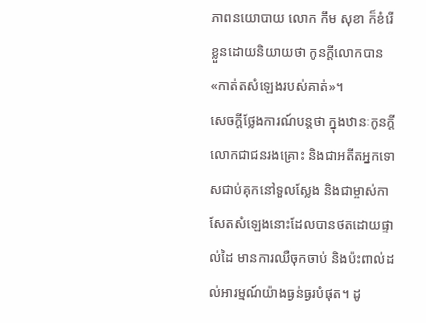ភាពនយោបាយ លោក កឹម សុខា ក៏ខំរើខ្លួនដោយនិយាយថា កូនក្តីលោកបាន «កាត់តសំឡេងរបស់គាត់»។
សេចក្តីថ្លែងការណ៍បន្តថា ក្នុងឋានៈកូនក្តីលោកជាជនរងគ្រោះ និងជាអតីតអ្នកទោសជាប់គុកនៅទួលស្លែង និងជាម្ចាស់កាសែតសំឡេងនោះដែលបានថតដោយផ្ទាល់ដៃ មានការឈឺចុកចាប់ និងប៉ះពាល់ដល់អារម្មណ៍យ៉ាងធ្ងន់ធ្ងរបំផុត។ ដូ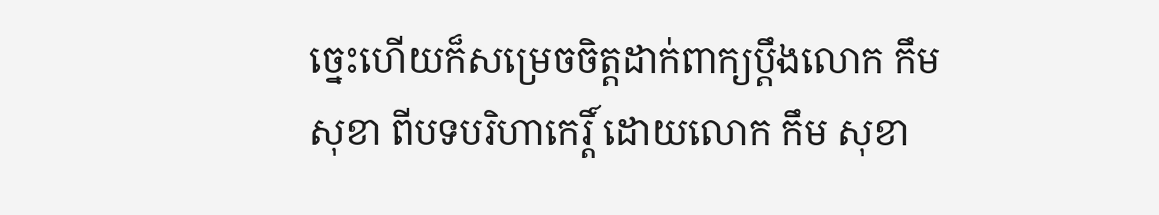ច្នេះហើយក៏សម្រេចចិត្តដាក់ពាក្យប្តឹងលោក កឹម សុខា ពីបទបរិហាកេរ្តិ៍ ដោយលោក កឹម សុខា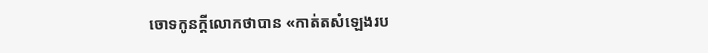ចោទកូនក្តីលោកថាបាន «កាត់តសំឡេងរប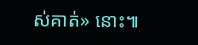ស់គាត់» នោះ៕